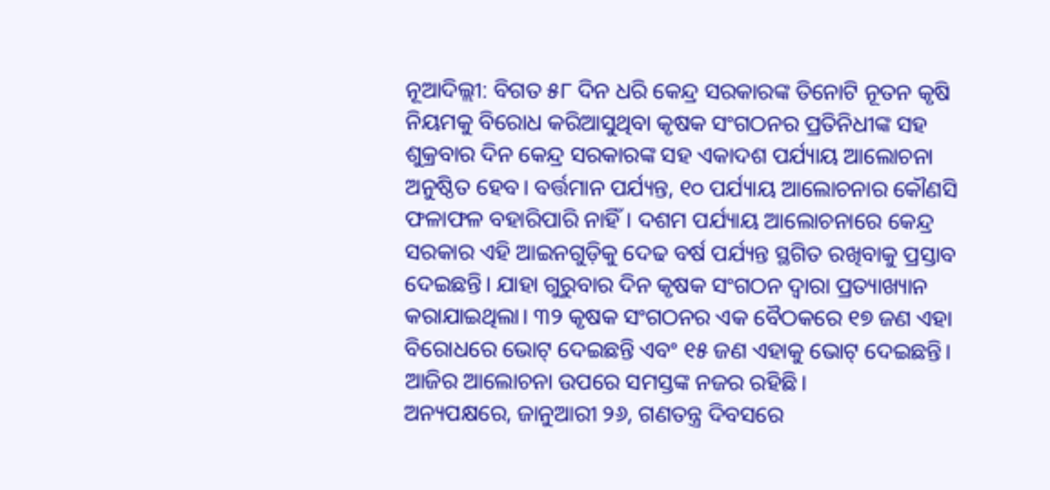ନୂଆଦିଲ୍ଲୀ: ବିଗତ ୫୮ ଦିନ ଧରି କେନ୍ଦ୍ର ସରକାରଙ୍କ ତିନୋଟି ନୂତନ କୃଷି ନିୟମକୁ ବିରୋଧ କରିଆସୁଥିବା କୃଷକ ସଂଗଠନର ପ୍ରତିନିଧୀଙ୍କ ସହ ଶୁକ୍ରବାର ଦିନ କେନ୍ଦ୍ର ସରକାରଙ୍କ ସହ ଏକାଦଶ ପର୍ଯ୍ୟାୟ ଆଲୋଚନା ଅନୁଷ୍ଠିତ ହେବ। ବର୍ତ୍ତମାନ ପର୍ଯ୍ୟନ୍ତ, ୧୦ ପର୍ଯ୍ୟାୟ ଆଲୋଚନାର କୌଣସି ଫଳାଫଳ ବହାରିପାରି ନାହିଁ। ଦଶମ ପର୍ଯ୍ୟାୟ ଆଲୋଚନାରେ କେନ୍ଦ୍ର ସରକାର ଏହି ଆଇନଗୁଡ଼ିକୁ ଦେଢ ବର୍ଷ ପର୍ଯ୍ୟନ୍ତ ସ୍ଥଗିତ ରଖିବାକୁ ପ୍ରସ୍ତାବ ଦେଇଛନ୍ତି। ଯାହା ଗୁରୁବାର ଦିନ କୃଷକ ସଂଗଠନ ଦ୍ୱାରା ପ୍ରତ୍ୟାଖ୍ୟାନ କରାଯାଇଥିଲା। ୩୨ କୃଷକ ସଂଗଠନର ଏକ ବୈଠକରେ ୧୭ ଜଣ ଏହା ବିରୋଧରେ ଭୋଟ୍ ଦେଇଛନ୍ତି ଏବଂ ୧୫ ଜଣ ଏହାକୁ ଭୋଟ୍ ଦେଇଛନ୍ତି। ଆଜିର ଆଲୋଚନା ଉପରେ ସମସ୍ତଙ୍କ ନଜର ରହିଛି।
ଅନ୍ୟପକ୍ଷରେ, ଜାନୁଆରୀ ୨୬, ଗଣତନ୍ତ୍ର ଦିବସରେ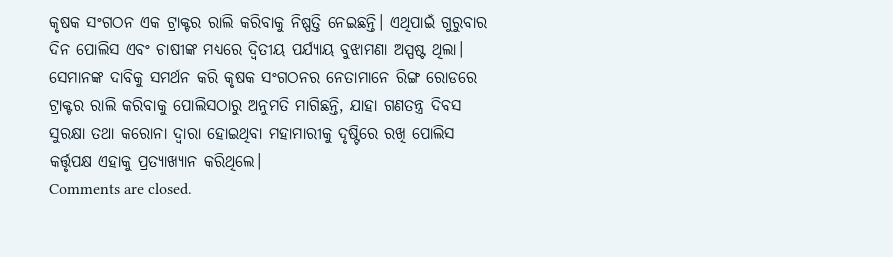କୃଷକ ସଂଗଠନ ଏକ ଟ୍ରାକ୍ଟର ରାଲି କରିବାକୁ ନିଷ୍ପତ୍ତି ନେଇଛନ୍ତି। ଏଥିପାଇଁ ଗୁରୁବାର ଦିନ ପୋଲିସ ଏବଂ ଚାଷୀଙ୍କ ମଧ୍ୟରେ ଦ୍ୱିତୀୟ ପର୍ଯ୍ୟାୟ ବୁଝାମଣା ଅସ୍ପଷ୍ଟ ଥିଲା। ସେମାନଙ୍କ ଦାବିକୁ ସମର୍ଥନ କରି କୃଷକ ସଂଗଠନର ନେତାମାନେ ରିଙ୍ଗ ରୋଡରେ ଟ୍ରାକ୍ଟର ରାଲି କରିବାକୁ ପୋଲିସଠାରୁ ଅନୁମତି ମାଗିଛନ୍ତି, ଯାହା ଗଣତନ୍ତ୍ର ଦିବସ ସୁରକ୍ଷା ତଥା କରୋନା ଦ୍ବାରା ହୋଇଥିବା ମହାମାରୀକୁ ଦୃଷ୍ଟିରେ ରଖି ପୋଲିସ କର୍ତ୍ତୃପକ୍ଷ ଏହାକୁ ପ୍ରତ୍ୟାଖ୍ୟାନ କରିଥିଲେ।
Comments are closed.